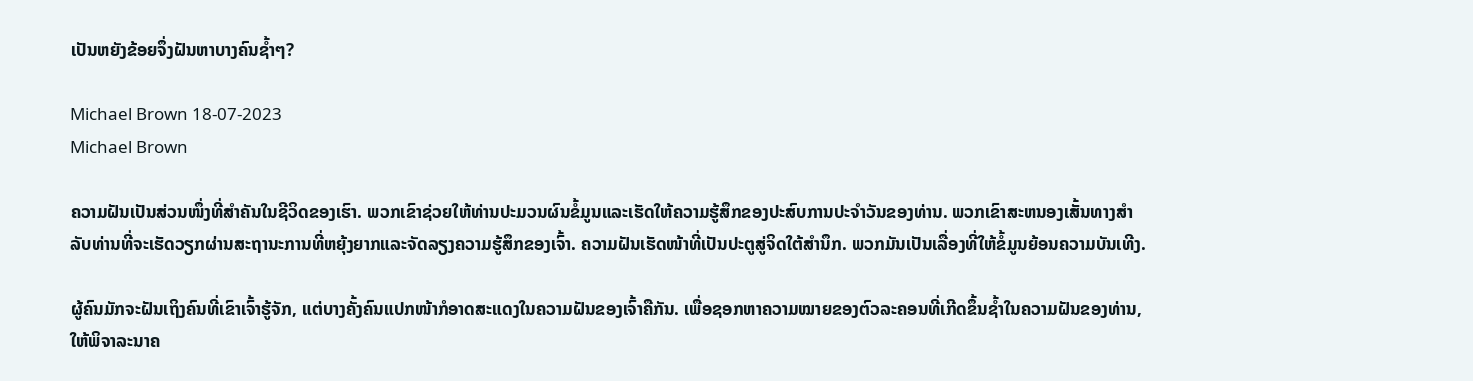ເປັນຫຍັງຂ້ອຍຈຶ່ງຝັນຫາບາງຄົນຊ້ຳໆ?

Michael Brown 18-07-2023
Michael Brown

ຄວາມຝັນເປັນສ່ວນໜຶ່ງທີ່ສຳຄັນໃນຊີວິດຂອງເຮົາ. ພວກເຂົາຊ່ວຍໃຫ້ທ່ານປະມວນຜົນຂໍ້ມູນແລະເຮັດໃຫ້ຄວາມຮູ້ສຶກຂອງປະສົບການປະຈໍາວັນຂອງທ່ານ. ພວກເຂົາສະຫນອງເສັ້ນທາງສໍາລັບທ່ານທີ່ຈະເຮັດວຽກຜ່ານສະຖານະການທີ່ຫຍຸ້ງຍາກແລະຈັດລຽງຄວາມຮູ້ສຶກຂອງເຈົ້າ. ຄວາມຝັນເຮັດໜ້າທີ່ເປັນປະຕູສູ່ຈິດໃຕ້ສຳນຶກ. ພວກມັນເປັນເລື່ອງທີ່ໃຫ້ຂໍ້ມູນຍ້ອນຄວາມບັນເທີງ.

ຜູ້ຄົນມັກຈະຝັນເຖິງຄົນທີ່ເຂົາເຈົ້າຮູ້ຈັກ, ແຕ່ບາງຄັ້ງຄົນແປກໜ້າກໍອາດສະແດງໃນຄວາມຝັນຂອງເຈົ້າຄືກັນ. ເພື່ອຊອກຫາຄວາມໝາຍຂອງຕົວລະຄອນທີ່ເກີດຂຶ້ນຊ້ຳໃນຄວາມຝັນຂອງທ່ານ, ໃຫ້ພິຈາລະນາຄ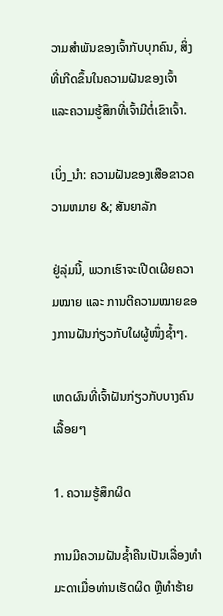ວາມສຳພັນຂອງເຈົ້າກັບບຸກຄົນ, ສິ່ງທີ່ເກີດຂຶ້ນໃນຄວາມຝັນຂອງເຈົ້າ ແລະຄວາມຮູ້ສຶກທີ່ເຈົ້າມີຕໍ່ເຂົາເຈົ້າ.

ເບິ່ງ_ນຳ: ຄວາມຝັນຂອງເສືອຂາວຄວາມຫມາຍ &; ສັນຍາລັກ

ຢູ່ລຸ່ມນີ້, ພວກເຮົາຈະເປີດເຜີຍຄວາມໝາຍ ແລະ ການຕີຄວາມໝາຍຂອງການຝັນກ່ຽວກັບໃຜຜູ້ໜຶ່ງຊ້ຳໆ.

ເຫດຜົນທີ່ເຈົ້າຝັນກ່ຽວກັບບາງຄົນເລື້ອຍໆ

1. ຄວາມຮູ້ສຶກຜິດ

ການມີຄວາມຝັນຊໍ້າຄືນເປັນເລື່ອງທຳມະດາເມື່ອທ່ານເຮັດຜິດ ຫຼືທຳຮ້າຍ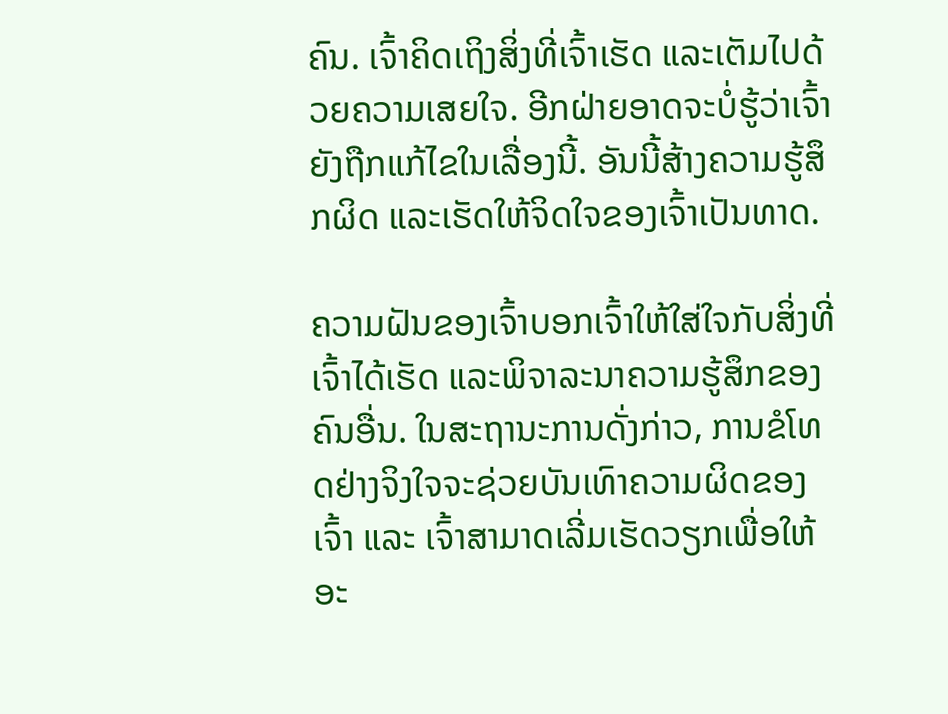ຄົນ. ເຈົ້າຄິດເຖິງສິ່ງທີ່ເຈົ້າເຮັດ ແລະເຕັມໄປດ້ວຍຄວາມເສຍໃຈ. ອີກຝ່າຍອາດຈະບໍ່ຮູ້ວ່າເຈົ້າຍັງຖືກແກ້ໄຂໃນເລື່ອງນີ້. ອັນນີ້ສ້າງຄວາມຮູ້ສຶກຜິດ ແລະເຮັດໃຫ້ຈິດໃຈຂອງເຈົ້າເປັນທາດ.

ຄວາມຝັນຂອງເຈົ້າບອກເຈົ້າໃຫ້ໃສ່ໃຈກັບສິ່ງທີ່ເຈົ້າໄດ້ເຮັດ ແລະພິຈາລະນາຄວາມຮູ້ສຶກຂອງຄົນອື່ນ. ໃນສະຖານະການດັ່ງກ່າວ, ການຂໍໂທດຢ່າງຈິງໃຈຈະຊ່ວຍບັນເທົາຄວາມຜິດຂອງເຈົ້າ ແລະ ເຈົ້າສາມາດເລີ່ມເຮັດວຽກເພື່ອໃຫ້ອະ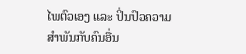ໄພຕົວເອງ ແລະ ປິ່ນປົວຄວາມສຳພັນກັບຄົນອື່ນ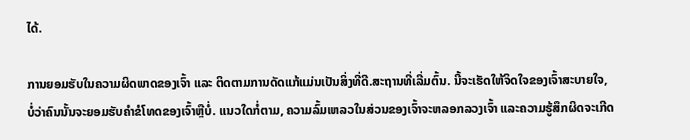ໄດ້.

ການຍອມຮັບໃນຄວາມຜິດພາດຂອງເຈົ້າ ແລະ ຕິດຕາມການດັດແກ້ແມ່ນເປັນສິ່ງທີ່ດີ.ສະຖານທີ່ເລີ່ມຕົ້ນ. ນີ້ຈະເຮັດໃຫ້ຈິດໃຈຂອງເຈົ້າສະບາຍໃຈ, ບໍ່ວ່າຄົນນັ້ນຈະຍອມຮັບຄຳຂໍໂທດຂອງເຈົ້າຫຼືບໍ່. ແນວໃດກໍ່ຕາມ, ຄວາມລົ້ມເຫລວໃນສ່ວນຂອງເຈົ້າຈະຫລອກລວງເຈົ້າ ແລະຄວາມຮູ້ສຶກຜິດຈະເກີດ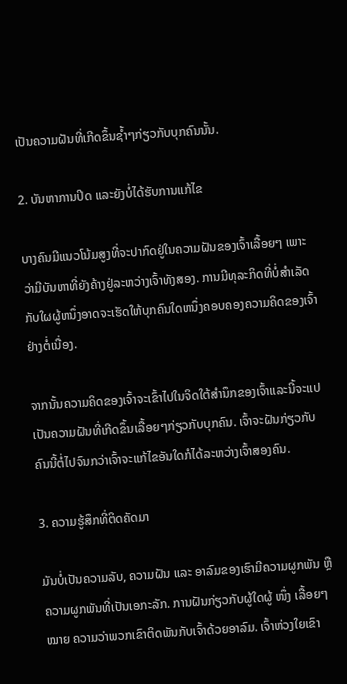ເປັນຄວາມຝັນທີ່ເກີດຂຶ້ນຊ້ຳໆກ່ຽວກັບບຸກຄົນນັ້ນ.

2. ບັນຫາການປິດ ແລະຍັງບໍ່ໄດ້ຮັບການແກ້ໄຂ

ບາງຄົນມີແນວໂນ້ມສູງທີ່ຈະປາກົດຢູ່ໃນຄວາມຝັນຂອງເຈົ້າເລື້ອຍໆ ເພາະວ່າມີບັນຫາທີ່ຍັງຄ້າງຢູ່ລະຫວ່າງເຈົ້າທັງສອງ. ການມີທຸລະກິດທີ່ບໍ່ສໍາເລັດກັບໃຜຜູ້ຫນຶ່ງອາດຈະເຮັດໃຫ້ບຸກຄົນໃດຫນຶ່ງຄອບຄອງຄວາມຄິດຂອງເຈົ້າຢ່າງຕໍ່ເນື່ອງ.

ຈາກນັ້ນຄວາມຄິດຂອງເຈົ້າຈະເຂົ້າໄປໃນຈິດໃຕ້ສໍານຶກຂອງເຈົ້າແລະນີ້ຈະແປເປັນຄວາມຝັນທີ່ເກີດຂຶ້ນເລື້ອຍໆກ່ຽວກັບບຸກຄົນ. ເຈົ້າຈະຝັນກ່ຽວກັບຄົນນີ້ຕໍ່ໄປຈົນກວ່າເຈົ້າຈະແກ້ໄຂອັນໃດກໍໄດ້ລະຫວ່າງເຈົ້າສອງຄົນ.

3. ຄວາມຮູ້ສຶກທີ່ຕິດຄັດມາ

ມັນບໍ່ເປັນຄວາມລັບ, ຄວາມຝັນ ແລະ ອາລົມຂອງເຮົາມີຄວາມຜູກພັນ ຫຼື ຄວາມຜູກພັນທີ່ເປັນເອກະລັກ. ການຝັນກ່ຽວກັບຜູ້ໃດຜູ້ ໜຶ່ງ ເລື້ອຍໆ ໝາຍ ຄວາມວ່າພວກເຂົາຕິດພັນກັບເຈົ້າດ້ວຍອາລົມ. ເຈົ້າຫ່ວງໃຍເຂົາ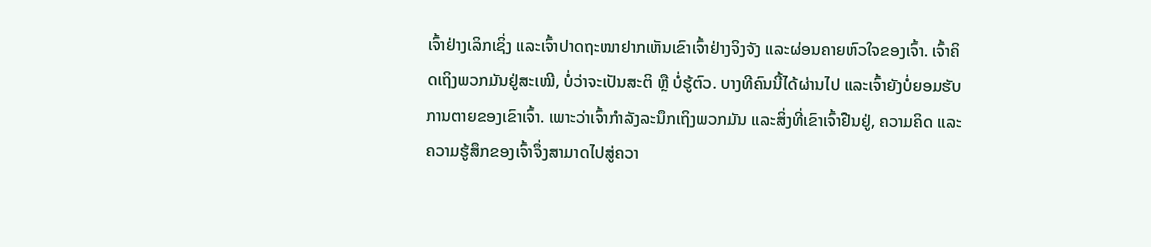ເຈົ້າຢ່າງເລິກເຊິ່ງ ແລະເຈົ້າປາດຖະໜາຢາກເຫັນເຂົາເຈົ້າຢ່າງຈິງຈັງ ແລະຜ່ອນຄາຍຫົວໃຈຂອງເຈົ້າ. ເຈົ້າຄິດເຖິງພວກມັນຢູ່ສະເໝີ, ບໍ່ວ່າຈະເປັນສະຕິ ຫຼື ບໍ່ຮູ້ຕົວ. ບາງທີຄົນນີ້ໄດ້ຜ່ານໄປ ແລະເຈົ້າຍັງບໍ່ຍອມຮັບການຕາຍຂອງເຂົາເຈົ້າ. ເພາະວ່າເຈົ້າກຳລັງລະນຶກເຖິງພວກມັນ ແລະສິ່ງທີ່ເຂົາເຈົ້າຢືນຢູ່, ຄວາມຄິດ ແລະຄວາມຮູ້ສຶກຂອງເຈົ້າຈຶ່ງສາມາດໄປສູ່ຄວາ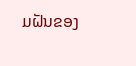ມຝັນຂອງ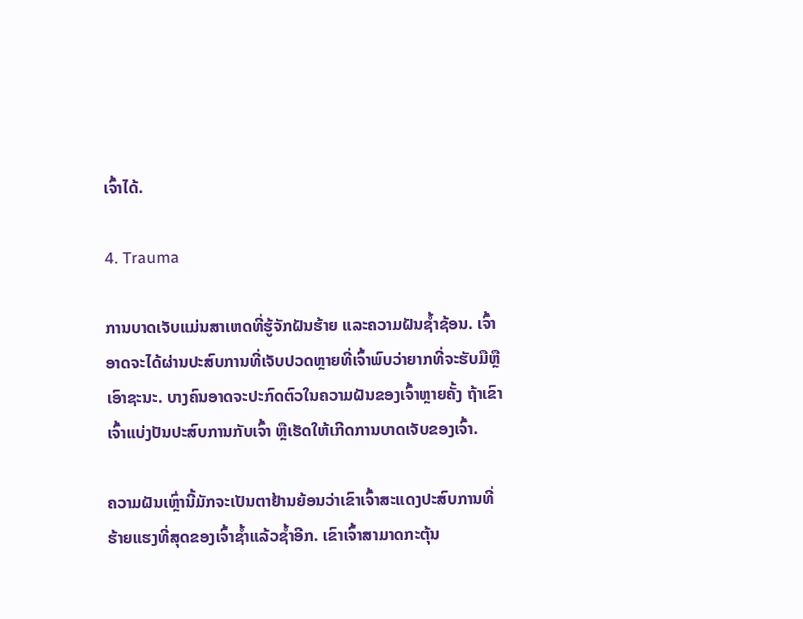ເຈົ້າໄດ້.

4. Trauma

ການບາດເຈັບແມ່ນສາເຫດທີ່ຮູ້ຈັກຝັນຮ້າຍ ແລະຄວາມຝັນຊ້ຳຊ້ອນ. ເຈົ້າອາດຈະໄດ້ຜ່ານປະສົບການທີ່ເຈັບປວດຫຼາຍທີ່ເຈົ້າພົບວ່າຍາກທີ່ຈະຮັບມືຫຼືເອົາຊະນະ. ບາງຄົນອາດຈະປະກົດຕົວໃນຄວາມຝັນຂອງເຈົ້າຫຼາຍຄັ້ງ ຖ້າເຂົາເຈົ້າແບ່ງປັນປະສົບການກັບເຈົ້າ ຫຼືເຮັດໃຫ້ເກີດການບາດເຈັບຂອງເຈົ້າ.

ຄວາມຝັນເຫຼົ່ານີ້ມັກຈະເປັນຕາຢ້ານຍ້ອນວ່າເຂົາເຈົ້າສະແດງປະສົບການທີ່ຮ້າຍແຮງທີ່ສຸດຂອງເຈົ້າຊໍ້າແລ້ວຊໍ້າອີກ. ເຂົາເຈົ້າສາມາດກະຕຸ້ນ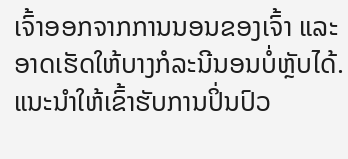ເຈົ້າອອກຈາກການນອນຂອງເຈົ້າ ແລະອາດເຮັດໃຫ້ບາງກໍລະນີນອນບໍ່ຫຼັບໄດ້. ແນະນຳໃຫ້ເຂົ້າຮັບການປິ່ນປົວ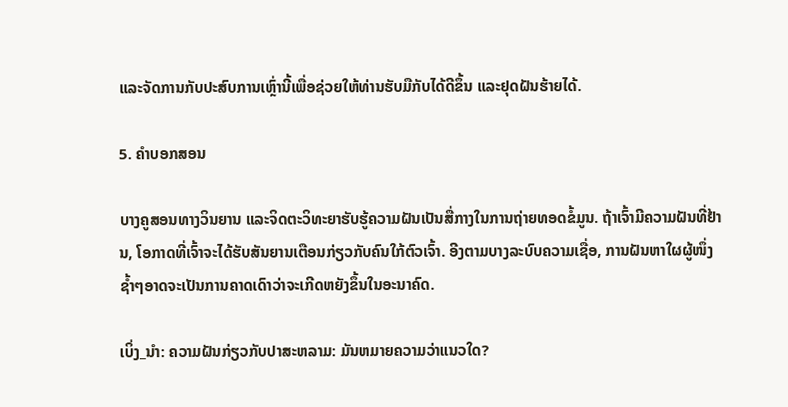ແລະຈັດການກັບປະສົບການເຫຼົ່ານີ້ເພື່ອຊ່ວຍໃຫ້ທ່ານຮັບມືກັບໄດ້ດີຂຶ້ນ ແລະຢຸດຝັນຮ້າຍໄດ້.

5. ຄຳບອກສອນ

ບາງຄູສອນທາງວິນຍານ ແລະຈິດຕະວິທະຍາຮັບຮູ້ຄວາມຝັນເປັນສື່ກາງໃນການຖ່າຍທອດຂໍ້ມູນ. ຖ້າເຈົ້າມີຄວາມຝັນທີ່ຢ້ານ, ໂອກາດທີ່ເຈົ້າຈະໄດ້ຮັບສັນຍານເຕືອນກ່ຽວກັບຄົນໃກ້ຕົວເຈົ້າ. ອີງຕາມບາງລະບົບຄວາມເຊື່ອ, ການຝັນຫາໃຜຜູ້ໜຶ່ງຊ້ຳໆອາດຈະເປັນການຄາດເດົາວ່າຈະເກີດຫຍັງຂຶ້ນໃນອະນາຄົດ.

ເບິ່ງ_ນຳ: ຄວາມຝັນກ່ຽວກັບປາສະຫລາມ: ມັນຫມາຍຄວາມວ່າແນວໃດ?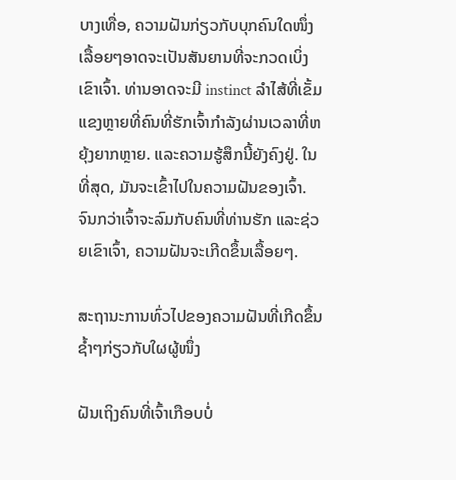ບາງເທື່ອ, ຄວາມຝັນກ່ຽວກັບບຸກຄົນໃດໜຶ່ງເລື້ອຍໆອາດຈະເປັນສັນຍານທີ່ຈະກວດເບິ່ງເຂົາເຈົ້າ. ທ່ານອາດຈະມີ instinct ລໍາໄສ້ທີ່ເຂັ້ມແຂງຫຼາຍທີ່ຄົນທີ່ຮັກເຈົ້າກໍາລັງຜ່ານເວລາທີ່ຫຍຸ້ງຍາກຫຼາຍ. ແລະຄວາມຮູ້ສຶກນີ້ຍັງຄົງຢູ່. ໃນທີ່ສຸດ, ມັນຈະເຂົ້າໄປໃນຄວາມຝັນຂອງເຈົ້າ. ຈົນກວ່າເຈົ້າຈະລົມກັບຄົນທີ່ທ່ານຮັກ ແລະຊ່ວຍເຂົາເຈົ້າ, ຄວາມຝັນຈະເກີດຂຶ້ນເລື້ອຍໆ.

ສະຖານະການທົ່ວໄປຂອງຄວາມຝັນທີ່ເກີດຂຶ້ນຊ້ຳໆກ່ຽວກັບໃຜຜູ້ໜຶ່ງ

ຝັນເຖິງຄົນທີ່ເຈົ້າເກືອບບໍ່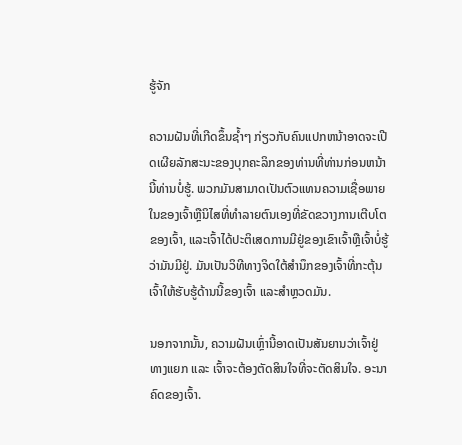ຮູ້ຈັກ

ຄວາມຝັນທີ່ເກີດຂຶ້ນຊ້ຳໆ ກ່ຽວກັບຄົນແປກຫນ້າອາດຈະເປີດເຜີຍລັກສະນະຂອງບຸກຄະລິກຂອງທ່ານທີ່ທ່ານກ່ອນຫນ້ານີ້ທ່ານບໍ່ຮູ້. ພວກມັນສາມາດເປັນຕົວແທນຄວາມເຊື່ອພາຍໃນຂອງເຈົ້າຫຼືນິໄສທີ່ທໍາລາຍຕົນເອງທີ່ຂັດຂວາງການເຕີບໂຕຂອງເຈົ້າ, ແລະເຈົ້າໄດ້ປະຕິເສດການມີຢູ່ຂອງເຂົາເຈົ້າຫຼືເຈົ້າບໍ່ຮູ້ວ່າມັນມີຢູ່. ມັນເປັນວິທີທາງຈິດໃຕ້ສຳນຶກຂອງເຈົ້າທີ່ກະຕຸ້ນເຈົ້າໃຫ້ຮັບຮູ້ດ້ານນີ້ຂອງເຈົ້າ ແລະສຳຫຼວດມັນ.

ນອກຈາກນັ້ນ, ຄວາມຝັນເຫຼົ່ານີ້ອາດເປັນສັນຍານວ່າເຈົ້າຢູ່ທາງແຍກ ແລະ ເຈົ້າຈະຕ້ອງຕັດສິນໃຈທີ່ຈະຕັດສິນໃຈ. ອະນາຄົດຂອງເຈົ້າ.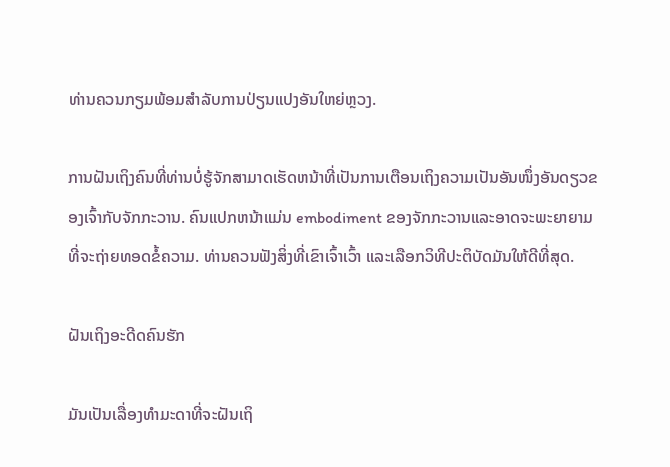ທ່ານຄວນກຽມພ້ອມສໍາລັບການປ່ຽນແປງອັນໃຫຍ່ຫຼວງ.

ການຝັນເຖິງຄົນທີ່ທ່ານບໍ່ຮູ້ຈັກສາມາດເຮັດຫນ້າທີ່ເປັນການເຕືອນເຖິງຄວາມເປັນອັນໜຶ່ງອັນດຽວຂອງເຈົ້າກັບຈັກກະວານ. ຄົນແປກຫນ້າແມ່ນ embodiment ຂອງຈັກກະວານແລະອາດຈະພະຍາຍາມທີ່ຈະຖ່າຍທອດຂໍ້ຄວາມ. ທ່ານຄວນຟັງສິ່ງທີ່ເຂົາເຈົ້າເວົ້າ ແລະເລືອກວິທີປະຕິບັດມັນໃຫ້ດີທີ່ສຸດ.

ຝັນເຖິງອະດີດຄົນຮັກ

ມັນເປັນເລື່ອງທຳມະດາທີ່ຈະຝັນເຖິ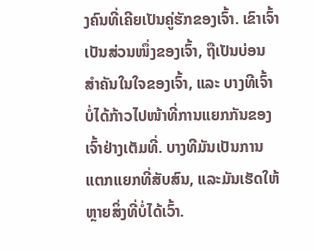ງຄົນທີ່ເຄີຍເປັນຄູ່ຮັກຂອງເຈົ້າ. ເຂົາເຈົ້າເປັນສ່ວນໜຶ່ງຂອງເຈົ້າ, ຖືເປັນບ່ອນສຳຄັນໃນໃຈຂອງເຈົ້າ, ແລະ ບາງທີເຈົ້າບໍ່ໄດ້ກ້າວໄປໜ້າທີ່ການແຍກກັນຂອງເຈົ້າຢ່າງເຕັມທີ່. ບາງທີມັນເປັນການແຕກແຍກທີ່ສັບສົນ, ແລະມັນເຮັດໃຫ້ຫຼາຍສິ່ງທີ່ບໍ່ໄດ້ເວົ້າ.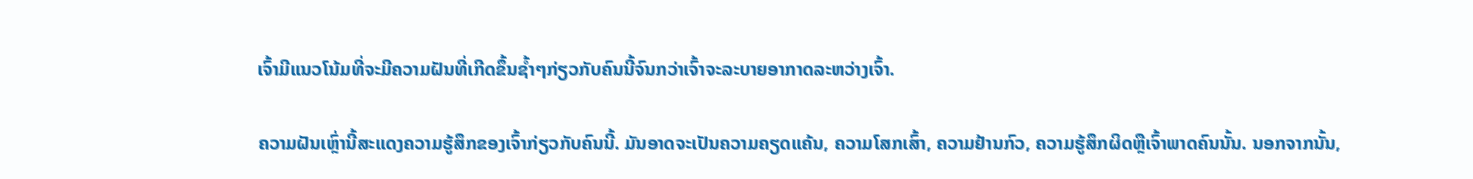ເຈົ້າມີແນວໂນ້ມທີ່ຈະມີຄວາມຝັນທີ່ເກີດຂຶ້ນຊ້ຳໆກ່ຽວກັບຄົນນີ້ຈົນກວ່າເຈົ້າຈະລະບາຍອາກາດລະຫວ່າງເຈົ້າ.

ຄວາມຝັນເຫຼົ່ານີ້ສະແດງຄວາມຮູ້ສຶກຂອງເຈົ້າກ່ຽວກັບຄົນນີ້. ມັນອາດຈະເປັນຄວາມຄຽດແຄ້ນ, ຄວາມໂສກເສົ້າ, ຄວາມຢ້ານກົວ, ຄວາມຮູ້ສຶກຜິດຫຼືເຈົ້າພາດຄົນນັ້ນ. ນອກຈາກນັ້ນ,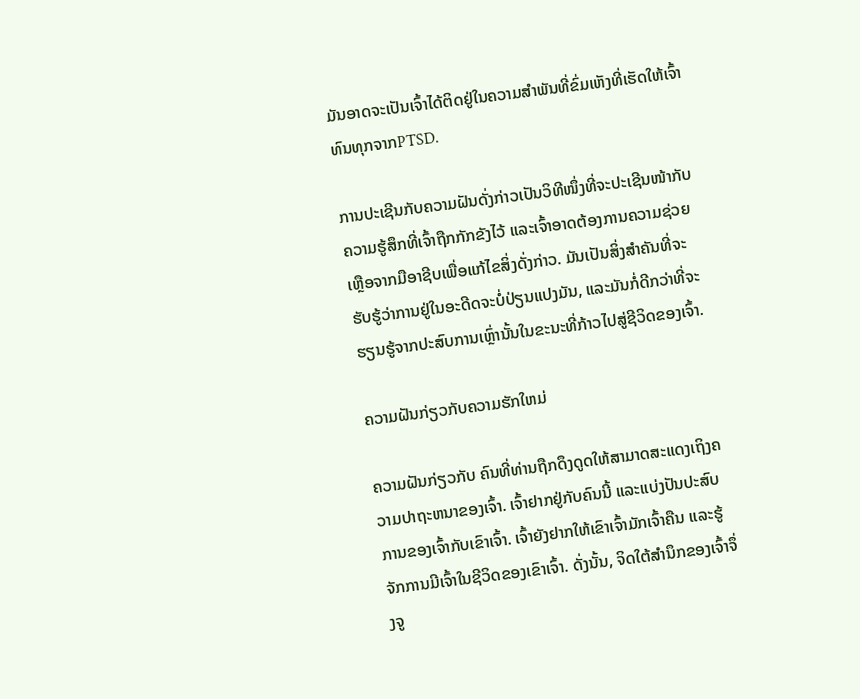ມັນອາດຈະເປັນເຈົ້າໄດ້ຕິດຢູ່ໃນຄວາມສໍາພັນທີ່ຂົ່ມເຫັງທີ່ເຮັດໃຫ້ເຈົ້າທົນທຸກຈາກPTSD.

ການປະເຊີນກັບຄວາມຝັນດັ່ງກ່າວເປັນວິທີໜຶ່ງທີ່ຈະປະເຊີນໜ້າກັບຄວາມຮູ້ສຶກທີ່ເຈົ້າຖືກກັກຂັງໄວ້ ແລະເຈົ້າອາດຕ້ອງການຄວາມຊ່ວຍເຫຼືອຈາກມືອາຊີບເພື່ອແກ້ໄຂສິ່ງດັ່ງກ່າວ. ມັນເປັນສິ່ງສໍາຄັນທີ່ຈະຮັບຮູ້ວ່າການຢູ່ໃນອະດີດຈະບໍ່ປ່ຽນແປງມັນ, ແລະມັນກໍ່ດີກວ່າທີ່ຈະຮຽນຮູ້ຈາກປະສົບການເຫຼົ່ານັ້ນໃນຂະນະທີ່ກ້າວໄປສູ່ຊີວິດຂອງເຈົ້າ.

ຄວາມຝັນກ່ຽວກັບຄວາມຮັກໃຫມ່

ຄວາມຝັນກ່ຽວກັບ ຄົນທີ່ທ່ານຖືກດຶງດູດໃຫ້ສາມາດສະແດງເຖິງຄວາມປາຖະຫນາຂອງເຈົ້າ. ເຈົ້າຢາກຢູ່ກັບຄົນນີ້ ແລະແບ່ງປັນປະສົບການຂອງເຈົ້າກັບເຂົາເຈົ້າ. ເຈົ້າຍັງຢາກໃຫ້ເຂົາເຈົ້າມັກເຈົ້າຄືນ ແລະຮູ້ຈັກການມີເຈົ້າໃນຊີວິດຂອງເຂົາເຈົ້າ. ດັ່ງນັ້ນ, ຈິດໃຕ້ສຳນຶກຂອງເຈົ້າຈຶ່ງຈູ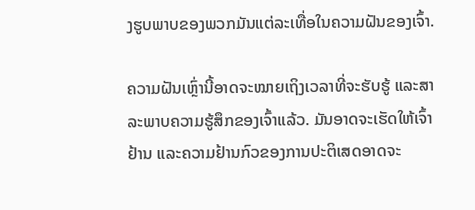ງຮູບພາບຂອງພວກມັນແຕ່ລະເທື່ອໃນຄວາມຝັນຂອງເຈົ້າ.

ຄວາມຝັນເຫຼົ່ານີ້ອາດຈະໝາຍເຖິງເວລາທີ່ຈະຮັບຮູ້ ແລະສາລະພາບຄວາມຮູ້ສຶກຂອງເຈົ້າແລ້ວ. ມັນອາດຈະເຮັດໃຫ້ເຈົ້າຢ້ານ ແລະຄວາມຢ້ານກົວຂອງການປະຕິເສດອາດຈະ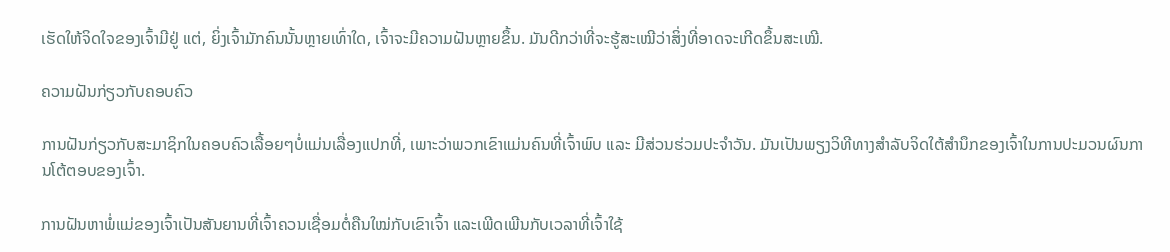ເຮັດໃຫ້ຈິດໃຈຂອງເຈົ້າມີຢູ່ ແຕ່, ຍິ່ງເຈົ້າມັກຄົນນັ້ນຫຼາຍເທົ່າໃດ, ເຈົ້າຈະມີຄວາມຝັນຫຼາຍຂຶ້ນ. ມັນດີກວ່າທີ່ຈະຮູ້ສະເໝີວ່າສິ່ງທີ່ອາດຈະເກີດຂຶ້ນສະເໝີ.

ຄວາມຝັນກ່ຽວກັບຄອບຄົວ

ການຝັນກ່ຽວກັບສະມາຊິກໃນຄອບຄົວເລື້ອຍໆບໍ່ແມ່ນເລື່ອງແປກທີ່, ເພາະວ່າພວກເຂົາແມ່ນຄົນທີ່ເຈົ້າພົບ ແລະ ມີສ່ວນຮ່ວມປະຈໍາວັນ. ມັນເປັນພຽງວິທີທາງສຳລັບຈິດໃຕ້ສຳນຶກຂອງເຈົ້າໃນການປະມວນຜົນການໂຕ້ຕອບຂອງເຈົ້າ.

ການຝັນຫາພໍ່ແມ່ຂອງເຈົ້າເປັນສັນຍານທີ່ເຈົ້າຄວນເຊື່ອມຕໍ່ຄືນໃໝ່ກັບເຂົາເຈົ້າ ແລະເພີດເພີນກັບເວລາທີ່ເຈົ້າໃຊ້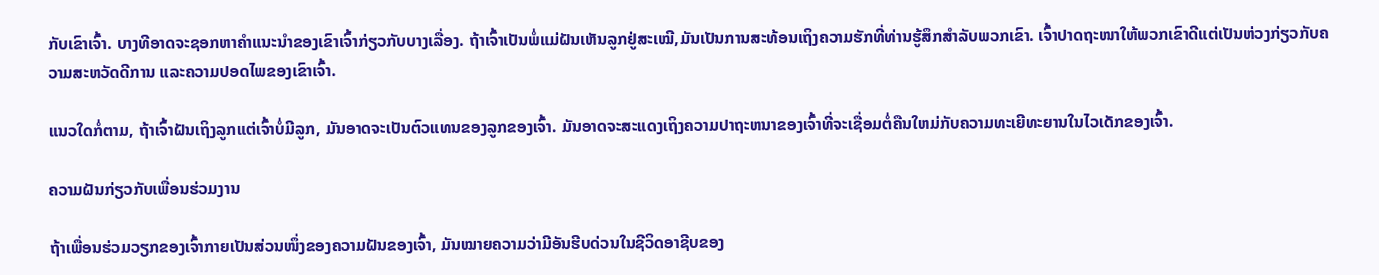ກັບເຂົາເຈົ້າ. ບາງທີອາດຈະຊອກຫາຄໍາແນະນໍາຂອງເຂົາເຈົ້າກ່ຽວກັບບາງເລື່ອງ. ຖ້າເຈົ້າເປັນພໍ່ແມ່ຝັນເຫັນລູກຢູ່ສະເໝີ,ມັນເປັນການສະທ້ອນເຖິງຄວາມຮັກທີ່ທ່ານຮູ້ສຶກສໍາລັບພວກເຂົາ. ເຈົ້າປາດຖະໜາໃຫ້ພວກເຂົາດີແຕ່ເປັນຫ່ວງກ່ຽວກັບຄວາມສະຫວັດດີການ ແລະຄວາມປອດໄພຂອງເຂົາເຈົ້າ.

ແນວໃດກໍ່ຕາມ, ຖ້າເຈົ້າຝັນເຖິງລູກແຕ່ເຈົ້າບໍ່ມີລູກ, ມັນອາດຈະເປັນຕົວແທນຂອງລູກຂອງເຈົ້າ. ມັນອາດຈະສະແດງເຖິງຄວາມປາຖະຫນາຂອງເຈົ້າທີ່ຈະເຊື່ອມຕໍ່ຄືນໃຫມ່ກັບຄວາມທະເຍີທະຍານໃນໄວເດັກຂອງເຈົ້າ.

ຄວາມຝັນກ່ຽວກັບເພື່ອນຮ່ວມງານ

ຖ້າເພື່ອນຮ່ວມວຽກຂອງເຈົ້າກາຍເປັນສ່ວນໜຶ່ງຂອງຄວາມຝັນຂອງເຈົ້າ, ມັນໝາຍຄວາມວ່າມີອັນຮີບດ່ວນໃນຊີວິດອາຊີບຂອງ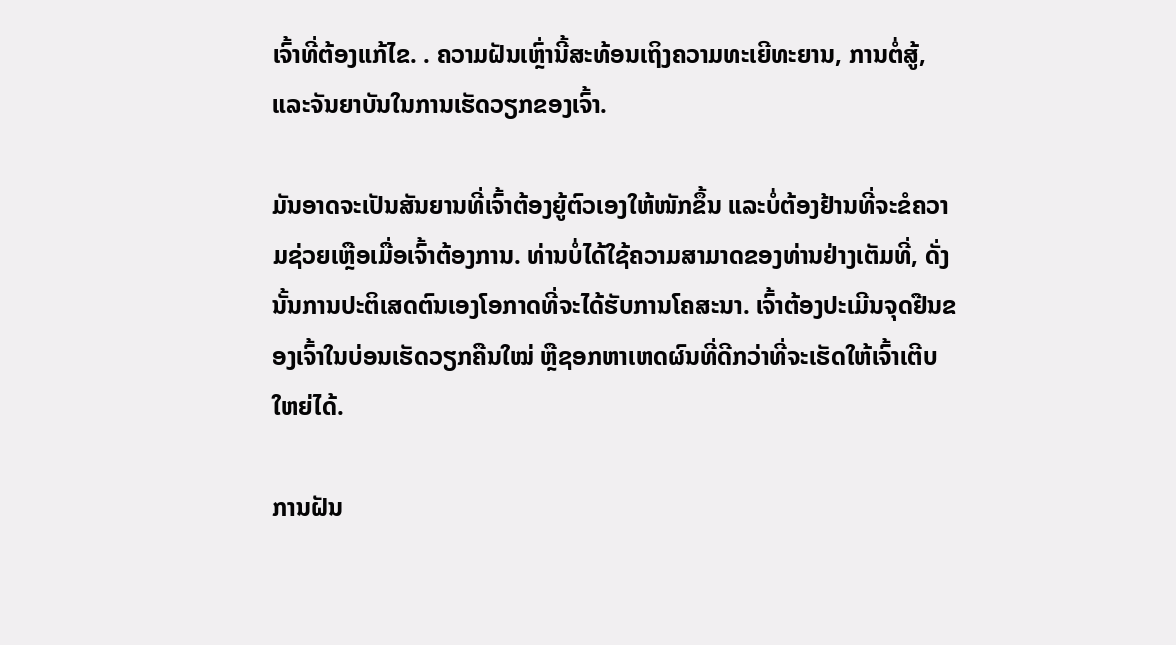ເຈົ້າທີ່ຕ້ອງແກ້ໄຂ. . ຄວາມຝັນເຫຼົ່ານີ້ສະທ້ອນເຖິງຄວາມທະເຍີທະຍານ, ການຕໍ່ສູ້, ແລະຈັນຍາບັນໃນການເຮັດວຽກຂອງເຈົ້າ.

ມັນອາດຈະເປັນສັນຍານທີ່ເຈົ້າຕ້ອງຍູ້ຕົວເອງໃຫ້ໜັກຂຶ້ນ ແລະບໍ່ຕ້ອງຢ້ານທີ່ຈະຂໍຄວາມຊ່ວຍເຫຼືອເມື່ອເຈົ້າຕ້ອງການ. ທ່ານບໍ່ໄດ້ໃຊ້ຄວາມສາມາດຂອງທ່ານຢ່າງເຕັມທີ່, ດັ່ງນັ້ນການປະຕິເສດຕົນເອງໂອກາດທີ່ຈະໄດ້ຮັບການໂຄສະນາ. ເຈົ້າຕ້ອງປະເມີນຈຸດຢືນຂອງເຈົ້າໃນບ່ອນເຮັດວຽກຄືນໃໝ່ ຫຼືຊອກຫາເຫດຜົນທີ່ດີກວ່າທີ່ຈະເຮັດໃຫ້ເຈົ້າເຕີບໃຫຍ່ໄດ້.

ການຝັນ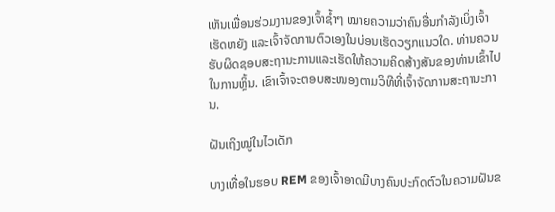ເຫັນເພື່ອນຮ່ວມງານຂອງເຈົ້າຊໍ້າໆ ໝາຍຄວາມວ່າຄົນອື່ນກຳລັງເບິ່ງເຈົ້າເຮັດຫຍັງ ແລະເຈົ້າຈັດການຕົວເອງໃນບ່ອນເຮັດວຽກແນວໃດ. ທ່ານຄວນຮັບຜິດຊອບສະຖານະການແລະເຮັດໃຫ້ຄວາມຄິດສ້າງສັນຂອງທ່ານເຂົ້າໄປໃນການຫຼິ້ນ. ເຂົາເຈົ້າຈະຕອບສະໜອງຕາມວິທີທີ່ເຈົ້າຈັດການສະຖານະການ.

ຝັນເຖິງໝູ່ໃນໄວເດັກ

ບາງເທື່ອໃນຮອບ REM ຂອງເຈົ້າອາດມີບາງຄົນປະກົດຕົວໃນຄວາມຝັນຂ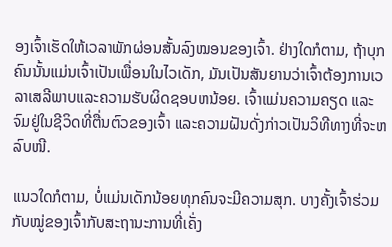ອງເຈົ້າເຮັດໃຫ້ເວລາພັກຜ່ອນສັ້ນລົງໝອນຂອງເຈົ້າ. ຢ່າງໃດກໍຕາມ, ຖ້າບຸກຄົນນັ້ນແມ່ນເຈົ້າເປັນເພື່ອນໃນໄວເດັກ, ມັນເປັນສັນຍານວ່າເຈົ້າຕ້ອງການເວລາເສລີພາບແລະຄວາມຮັບຜິດຊອບຫນ້ອຍ. ເຈົ້າແມ່ນຄວາມຄຽດ ແລະ ຈົມຢູ່ໃນຊີວິດທີ່ຕື່ນຕົວຂອງເຈົ້າ ແລະຄວາມຝັນດັ່ງກ່າວເປັນວິທີທາງທີ່ຈະຫລົບໜີ.

ແນວໃດກໍຕາມ, ບໍ່ແມ່ນເດັກນ້ອຍທຸກຄົນຈະມີຄວາມສຸກ. ບາງຄັ້ງເຈົ້າຮ່ວມກັບໝູ່ຂອງເຈົ້າກັບສະຖານະການທີ່ເຄັ່ງ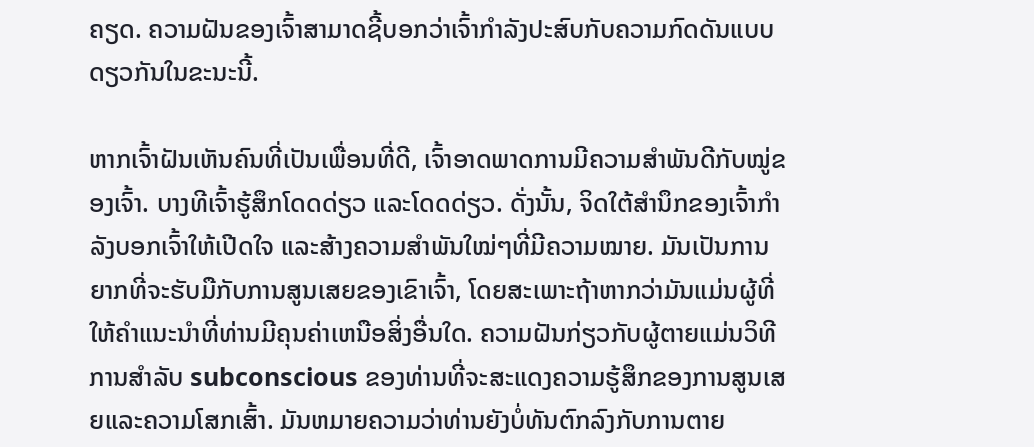ຄຽດ. ຄວາມຝັນຂອງເຈົ້າສາມາດຊີ້ບອກວ່າເຈົ້າກໍາລັງປະສົບກັບຄວາມກົດດັນແບບດຽວກັນໃນຂະນະນີ້.

ຫາກເຈົ້າຝັນເຫັນຄົນທີ່ເປັນເພື່ອນທີ່ດີ, ເຈົ້າອາດພາດການມີຄວາມສໍາພັນດີກັບໝູ່ຂອງເຈົ້າ. ບາງທີເຈົ້າຮູ້ສຶກໂດດດ່ຽວ ແລະໂດດດ່ຽວ. ດັ່ງນັ້ນ, ຈິດໃຕ້ສຳນຶກຂອງເຈົ້າກຳລັງບອກເຈົ້າໃຫ້ເປີດໃຈ ແລະສ້າງຄວາມສໍາພັນໃໝ່ໆທີ່ມີຄວາມໝາຍ. ມັນເປັນການຍາກທີ່ຈະຮັບມືກັບການສູນເສຍຂອງເຂົາເຈົ້າ, ໂດຍສະເພາະຖ້າຫາກວ່າມັນແມ່ນຜູ້ທີ່ໃຫ້ຄໍາແນະນໍາທີ່ທ່ານມີຄຸນຄ່າເຫນືອສິ່ງອື່ນໃດ. ຄວາມຝັນກ່ຽວກັບຜູ້ຕາຍແມ່ນວິທີການສໍາລັບ subconscious ຂອງທ່ານທີ່ຈະສະແດງຄວາມຮູ້ສຶກຂອງການສູນເສຍແລະຄວາມໂສກເສົ້າ. ມັນຫມາຍຄວາມວ່າທ່ານຍັງບໍ່ທັນຕົກລົງກັບການຕາຍ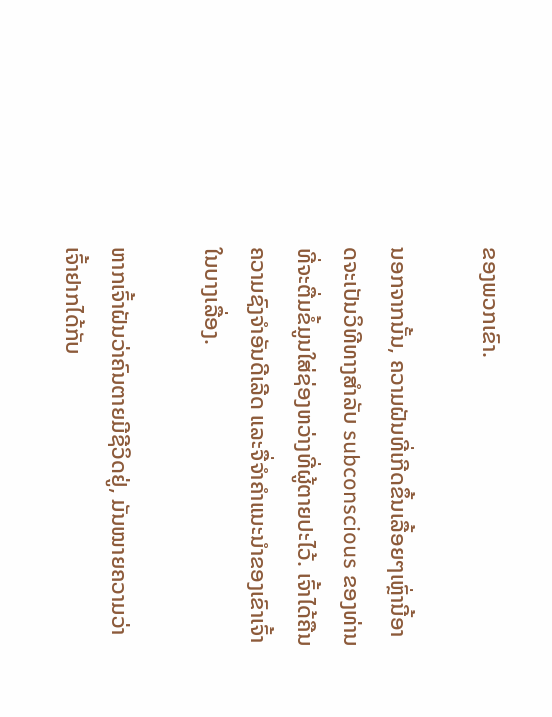ຂອງພວກເຂົາ.

ນອກຈາກນັ້ນ, ຄວາມຝັນທີ່ເກີດຂຶ້ນເລື້ອຍໆເຫຼົ່ານີ້ອາດຈະເປັນວິທີທາງສໍາລັບ subconscious ຂອງທ່ານທີ່ຈະຕື່ມຂໍ້ມູນໃສ່ຊ່ອງຫວ່າງທີ່ຜູ້ຕາຍປະໄວ້. ເຈົ້າໄດ້ຄືນຄວາມຊົງຈຳອັນດີເລີດ ແລະຈື່ຈຳຄຳແນະນຳຂອງເຂົາເຈົ້າໃນບາງເລື່ອງ.

ຫາກເຈົ້າຝັນວ່າຄົນຕາຍມີຊີວິດຢູ່, ມັນໝາຍຄວາມວ່າເຈົ້າຢາກໄດ້ກັບ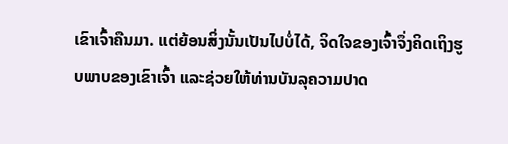ເຂົາເຈົ້າຄືນມາ. ແຕ່ຍ້ອນສິ່ງນັ້ນເປັນໄປບໍ່ໄດ້, ຈິດໃຈຂອງເຈົ້າຈຶ່ງຄິດເຖິງຮູບພາບຂອງເຂົາເຈົ້າ ແລະຊ່ວຍໃຫ້ທ່ານບັນລຸຄວາມປາດ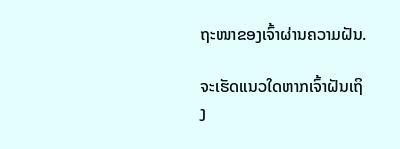ຖະໜາຂອງເຈົ້າຜ່ານຄວາມຝັນ.

ຈະເຮັດແນວໃດຫາກເຈົ້າຝັນເຖິງ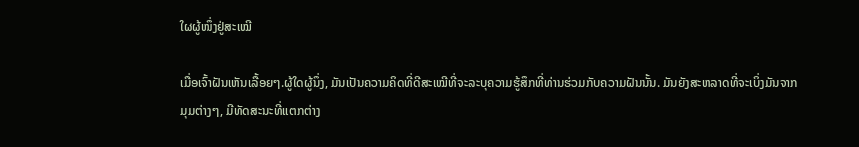ໃຜຜູ້ໜຶ່ງຢູ່ສະເໝີ

ເມື່ອເຈົ້າຝັນເຫັນເລື້ອຍໆ.ຜູ້ໃດຜູ້ນຶ່ງ, ມັນເປັນຄວາມຄິດທີ່ດີສະເໝີທີ່ຈະລະບຸຄວາມຮູ້ສຶກທີ່ທ່ານຮ່ວມກັບຄວາມຝັນນັ້ນ. ມັນຍັງສະຫລາດທີ່ຈະເບິ່ງມັນຈາກມຸມຕ່າງໆ, ມີທັດສະນະທີ່ແຕກຕ່າງ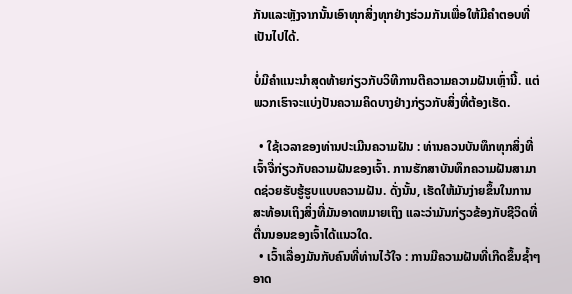ກັນແລະຫຼັງຈາກນັ້ນເອົາທຸກສິ່ງທຸກຢ່າງຮ່ວມກັນເພື່ອໃຫ້ມີຄໍາຕອບທີ່ເປັນໄປໄດ້.

ບໍ່ມີຄໍາແນະນໍາສຸດທ້າຍກ່ຽວກັບວິທີການຕີຄວາມຄວາມຝັນເຫຼົ່ານີ້. ແຕ່ພວກເຮົາຈະແບ່ງປັນຄວາມຄິດບາງຢ່າງກ່ຽວກັບສິ່ງທີ່ຕ້ອງເຮັດ.

  • ໃຊ້ເວລາຂອງທ່ານປະເມີນຄວາມຝັນ : ທ່ານຄວນບັນທຶກທຸກສິ່ງທີ່ເຈົ້າຈື່ກ່ຽວກັບຄວາມຝັນຂອງເຈົ້າ. ການຮັກສາບັນທຶກຄວາມຝັນສາມາດຊ່ວຍຮັບຮູ້ຮູບແບບຄວາມຝັນ. ດັ່ງນັ້ນ, ເຮັດໃຫ້ມັນງ່າຍຂຶ້ນໃນການສະທ້ອນເຖິງສິ່ງທີ່ມັນອາດຫມາຍເຖິງ ແລະວ່າມັນກ່ຽວຂ້ອງກັບຊີວິດທີ່ຕື່ນນອນຂອງເຈົ້າໄດ້ແນວໃດ.
  • ເວົ້າເລື່ອງມັນກັບຄົນທີ່ທ່ານໄວ້ໃຈ : ການມີຄວາມຝັນທີ່ເກີດຂຶ້ນຊ້ຳໆ ອາດ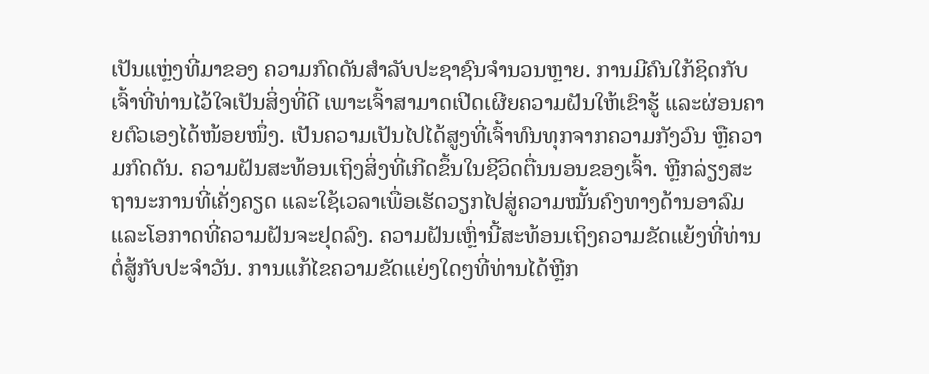ເປັນແຫຼ່ງທີ່ມາຂອງ ຄວາມກົດດັນສໍາລັບປະຊາຊົນຈໍານວນຫຼາຍ. ການມີຄົນໃກ້ຊິດກັບເຈົ້າທີ່ທ່ານໄວ້ໃຈເປັນສິ່ງທີ່ດີ ເພາະເຈົ້າສາມາດເປີດເຜີຍຄວາມຝັນໃຫ້ເຂົາຮູ້ ແລະຜ່ອນຄາຍຕົວເອງໄດ້ໜ້ອຍໜຶ່ງ. ເປັນຄວາມເປັນໄປໄດ້ສູງທີ່ເຈົ້າທົນທຸກຈາກຄວາມກັງວົນ ຫຼືຄວາມກົດດັນ. ຄວາມຝັນສະທ້ອນເຖິງສິ່ງທີ່ເກີດຂຶ້ນໃນຊີວິດຕື່ນນອນຂອງເຈົ້າ. ຫຼີກລ່ຽງສະຖານະການທີ່ເຄັ່ງຄຽດ ແລະໃຊ້ເວລາເພື່ອເຮັດວຽກໄປສູ່ຄວາມໝັ້ນຄົງທາງດ້ານອາລົມ ແລະໂອກາດທີ່ຄວາມຝັນຈະຢຸດລົງ. ຄວາມຝັນເຫຼົ່ານີ້ສະທ້ອນເຖິງຄວາມຂັດແຍ້ງທີ່ທ່ານຕໍ່ສູ້ກັບປະຈໍາວັນ. ການແກ້ໄຂຄວາມຂັດແຍ່ງໃດໆທີ່ທ່ານໄດ້ຫຼີກ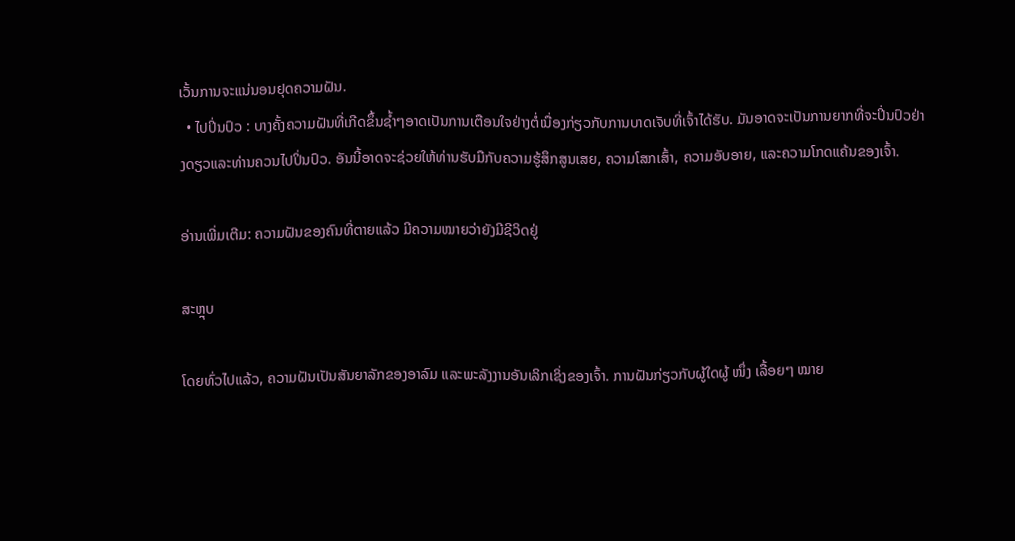ເວັ້ນການຈະແນ່ນອນຢຸດຄວາມຝັນ.
  • ໄປປິ່ນປົວ : ບາງຄັ້ງຄວາມຝັນທີ່ເກີດຂຶ້ນຊ້ຳໆອາດເປັນການເຕືອນໃຈຢ່າງຕໍ່ເນື່ອງກ່ຽວກັບການບາດເຈັບທີ່ເຈົ້າໄດ້ຮັບ. ມັນອາດຈະເປັນການຍາກທີ່ຈະປິ່ນປົວຢ່າງດຽວແລະທ່ານຄວນໄປປິ່ນປົວ. ອັນນີ້ອາດຈະຊ່ວຍໃຫ້ທ່ານຮັບມືກັບຄວາມຮູ້ສຶກສູນເສຍ, ຄວາມໂສກເສົ້າ, ຄວາມອັບອາຍ, ແລະຄວາມໂກດແຄ້ນຂອງເຈົ້າ.

ອ່ານເພີ່ມເຕີມ: ຄວາມຝັນຂອງຄົນທີ່ຕາຍແລ້ວ ມີຄວາມໝາຍວ່າຍັງມີຊີວິດຢູ່

ສະຫຼຸບ

ໂດຍທົ່ວໄປແລ້ວ, ຄວາມຝັນເປັນສັນຍາລັກຂອງອາລົມ ແລະພະລັງງານອັນເລິກເຊິ່ງຂອງເຈົ້າ. ການຝັນກ່ຽວກັບຜູ້ໃດຜູ້ ໜຶ່ງ ເລື້ອຍໆ ໝາຍ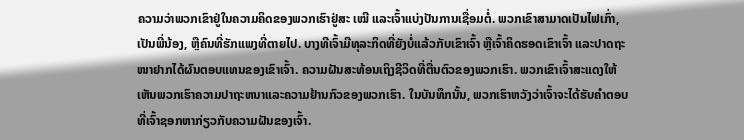ຄວາມວ່າພວກເຂົາຢູ່ໃນຄວາມຄິດຂອງພວກເຮົາຢູ່ສະ ເໝີ ແລະເຈົ້າແບ່ງປັນການເຊື່ອມຕໍ່. ພວກເຂົາສາມາດເປັນໄຟເກົ່າ, ເປັນພີ່ນ້ອງ, ຫຼືຄົນທີ່ຮັກແພງທີ່ຕາຍໄປ. ບາງທີເຈົ້າມີທຸລະກິດທີ່ຍັງບໍ່ແລ້ວກັບເຂົາເຈົ້າ ຫຼືເຈົ້າຄິດຮອດເຂົາເຈົ້າ ແລະປາດຖະໜາຢາກໄດ້ຜົນຕອບແທນຂອງເຂົາເຈົ້າ. ຄວາມຝັນສະທ້ອນເຖິງຊີວິດທີ່ຕື່ນຕົວຂອງພວກເຮົາ. ພວກເຂົາເຈົ້າສະແດງໃຫ້ເຫັນພວກເຮົາຄວາມປາຖະຫນາແລະຄວາມຢ້ານກົວຂອງພວກເຮົາ. ໃນບັນທຶກນັ້ນ, ພວກເຮົາຫວັງວ່າເຈົ້າຈະໄດ້ຮັບຄຳຕອບທີ່ເຈົ້າຊອກຫາກ່ຽວກັບຄວາມຝັນຂອງເຈົ້າ.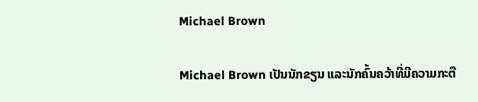Michael Brown

Michael Brown ເປັນນັກຂຽນ ແລະນັກຄົ້ນຄວ້າທີ່ມີຄວາມກະຕື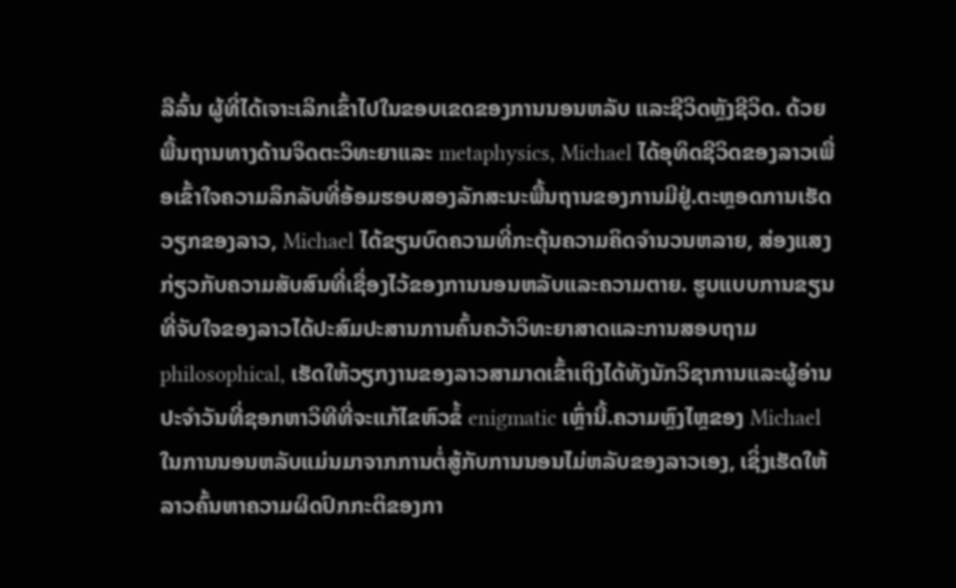ລືລົ້ນ ຜູ້ທີ່ໄດ້ເຈາະເລິກເຂົ້າໄປໃນຂອບເຂດຂອງການນອນຫລັບ ແລະຊີວິດຫຼັງຊີວິດ. ດ້ວຍພື້ນຖານທາງດ້ານຈິດຕະວິທະຍາແລະ metaphysics, Michael ໄດ້ອຸທິດຊີວິດຂອງລາວເພື່ອເຂົ້າໃຈຄວາມລຶກລັບທີ່ອ້ອມຮອບສອງລັກສະນະພື້ນຖານຂອງການມີຢູ່.ຕະຫຼອດການເຮັດວຽກຂອງລາວ, Michael ໄດ້ຂຽນບົດຄວາມທີ່ກະຕຸ້ນຄວາມຄິດຈໍານວນຫລາຍ, ສ່ອງແສງກ່ຽວກັບຄວາມສັບສົນທີ່ເຊື່ອງໄວ້ຂອງການນອນຫລັບແລະຄວາມຕາຍ. ຮູບແບບການຂຽນທີ່ຈັບໃຈຂອງລາວໄດ້ປະສົມປະສານການຄົ້ນຄວ້າວິທະຍາສາດແລະການສອບຖາມ philosophical, ເຮັດໃຫ້ວຽກງານຂອງລາວສາມາດເຂົ້າເຖິງໄດ້ທັງນັກວິຊາການແລະຜູ້ອ່ານປະຈໍາວັນທີ່ຊອກຫາວິທີທີ່ຈະແກ້ໄຂຫົວຂໍ້ enigmatic ເຫຼົ່ານີ້.ຄວາມຫຼົງໄຫຼຂອງ Michael ໃນການນອນຫລັບແມ່ນມາຈາກການຕໍ່ສູ້ກັບການນອນໄມ່ຫລັບຂອງລາວເອງ, ເຊິ່ງເຮັດໃຫ້ລາວຄົ້ນຫາຄວາມຜິດປົກກະຕິຂອງກາ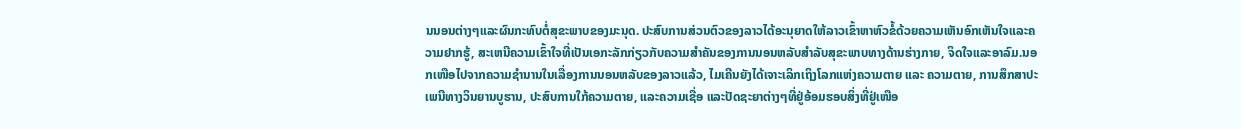ນນອນຕ່າງໆແລະຜົນກະທົບຕໍ່ສຸຂະພາບຂອງມະນຸດ. ປະສົບການສ່ວນຕົວຂອງລາວໄດ້ອະນຸຍາດໃຫ້ລາວເຂົ້າຫາຫົວຂໍ້ດ້ວຍຄວາມເຫັນອົກເຫັນໃຈແລະຄວາມຢາກຮູ້, ສະເຫນີຄວາມເຂົ້າໃຈທີ່ເປັນເອກະລັກກ່ຽວກັບຄວາມສໍາຄັນຂອງການນອນຫລັບສໍາລັບສຸຂະພາບທາງດ້ານຮ່າງກາຍ, ຈິດໃຈແລະອາລົມ.ນອກເໜືອໄປຈາກຄວາມຊຳນານໃນເລື່ອງການນອນຫລັບຂອງລາວແລ້ວ, ໄມເຄີນຍັງໄດ້ເຈາະເລິກເຖິງໂລກແຫ່ງຄວາມຕາຍ ແລະ ຄວາມຕາຍ, ການສຶກສາປະເພນີທາງວິນຍານບູຮານ, ປະສົບການໃກ້ຄວາມຕາຍ, ແລະຄວາມເຊື່ອ ແລະປັດຊະຍາຕ່າງໆທີ່ຢູ່ອ້ອມຮອບສິ່ງທີ່ຢູ່ເໜືອ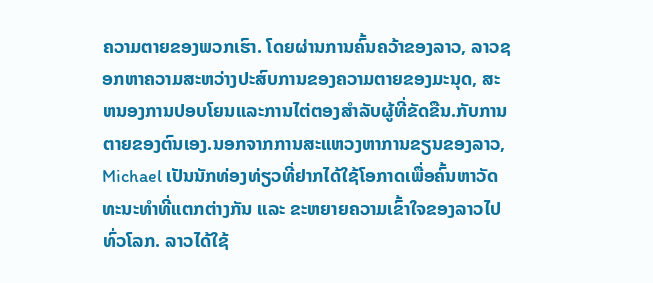ຄວາມຕາຍຂອງພວກເຮົາ. ໂດຍຜ່ານການຄົ້ນຄວ້າຂອງລາວ, ລາວຊອກຫາຄວາມສະຫວ່າງປະສົບການຂອງຄວາມຕາຍຂອງມະນຸດ, ສະຫນອງການປອບໂຍນແລະການໄຕ່ຕອງສໍາລັບຜູ້ທີ່ຂັດຂືນ.ກັບການຕາຍຂອງຕົນເອງ.ນອກຈາກການສະແຫວງຫາການຂຽນຂອງລາວ, Michael ເປັນນັກທ່ອງທ່ຽວທີ່ຢາກໄດ້ໃຊ້ໂອກາດເພື່ອຄົ້ນຫາວັດທະນະທຳທີ່ແຕກຕ່າງກັນ ແລະ ຂະຫຍາຍຄວາມເຂົ້າໃຈຂອງລາວໄປທົ່ວໂລກ. ລາວໄດ້ໃຊ້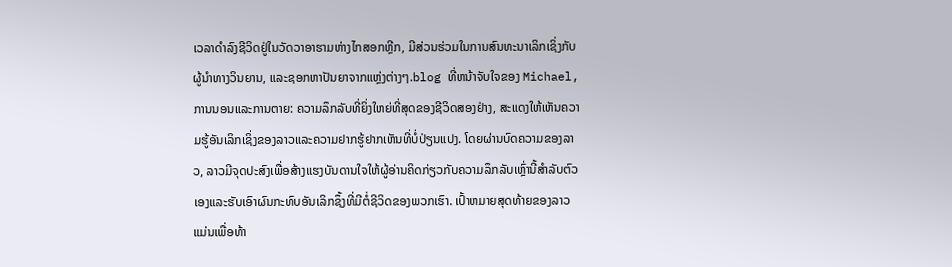ເວລາດໍາລົງຊີວິດຢູ່ໃນວັດວາອາຮາມຫ່າງໄກສອກຫຼີກ, ມີສ່ວນຮ່ວມໃນການສົນທະນາເລິກເຊິ່ງກັບຜູ້ນໍາທາງວິນຍານ, ແລະຊອກຫາປັນຍາຈາກແຫຼ່ງຕ່າງໆ.blog ທີ່ຫນ້າຈັບໃຈຂອງ Michael, ການນອນແລະການຕາຍ: ຄວາມລຶກລັບທີ່ຍິ່ງໃຫຍ່ທີ່ສຸດຂອງຊີວິດສອງຢ່າງ, ສະແດງໃຫ້ເຫັນຄວາມຮູ້ອັນເລິກເຊິ່ງຂອງລາວແລະຄວາມຢາກຮູ້ຢາກເຫັນທີ່ບໍ່ປ່ຽນແປງ. ໂດຍຜ່ານບົດຄວາມຂອງລາວ, ລາວມີຈຸດປະສົງເພື່ອສ້າງແຮງບັນດານໃຈໃຫ້ຜູ້ອ່ານຄິດກ່ຽວກັບຄວາມລຶກລັບເຫຼົ່ານີ້ສໍາລັບຕົວເອງແລະຮັບເອົາຜົນກະທົບອັນເລິກຊຶ້ງທີ່ມີຕໍ່ຊີວິດຂອງພວກເຮົາ. ເປົ້າຫມາຍສຸດທ້າຍຂອງລາວແມ່ນເພື່ອທ້າ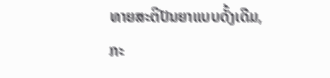ທາຍສະຕິປັນຍາແບບດັ້ງເດີມ, ກະ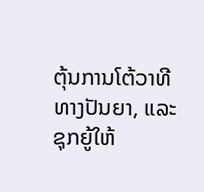ຕຸ້ນການໂຕ້ວາທີທາງປັນຍາ, ແລະຊຸກຍູ້ໃຫ້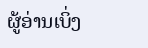ຜູ້ອ່ານເບິ່ງ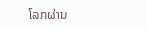ໂລກຜ່ານ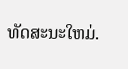ທັດສະນະໃຫມ່.